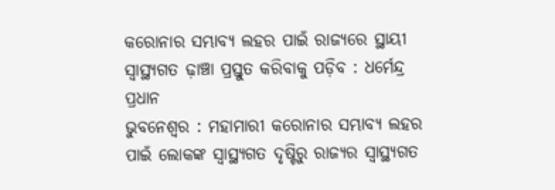କରୋନାର ସମ୍ଭାବ୍ୟ ଲହର ପାଇଁ ରାଜ୍ୟରେ ସ୍ଥାୟୀ ସ୍ବାସ୍ଥ୍ୟଗତ ଢ଼ାଞ୍ଚା ପ୍ରସ୍ତୁତ କରିବାକୁ ପଡ଼ିବ : ଧର୍ମେନ୍ଦ୍ର ପ୍ରଧାନ
ଭୁବନେଶ୍ବର : ମହାମାରୀ କରୋନାର ସମ୍ଭାବ୍ୟ ଲହର ପାଇଁ ଲୋକଙ୍କ ସ୍ବାସ୍ଥ୍ୟଗତ ଦୃଷ୍ଟିରୁ ରାଜ୍ୟର ସ୍ବାସ୍ଥ୍ୟଗତ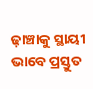ଢ଼ାଞ୍ଚାକୁ ସ୍ଥାୟୀ ଭାବେ ପ୍ରସ୍ତୁତ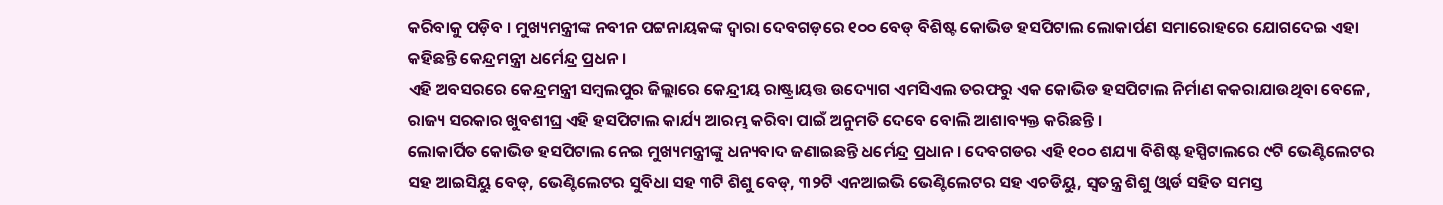କରିବାକୁ ପଡ଼ିବ । ମୁଖ୍ୟମନ୍ତ୍ରୀଙ୍କ ନବୀନ ପଟ୍ଟନାୟକଙ୍କ ଦ୍ବାରା ଦେବଗଡ଼ରେ ୧୦୦ ବେଡ୍ ବିଶିଷ୍ଟ କୋଭିଡ ହସପିଟାଲ ଲୋକାର୍ପଣ ସମାରୋହରେ ଯୋଗଦେଇ ଏହା କହିଛନ୍ତି କେନ୍ଦ୍ରମନ୍ତ୍ରୀ ଧର୍ମେନ୍ଦ୍ର ପ୍ରଧନ ।
ଏହି ଅବସରରେ କେନ୍ଦ୍ରମନ୍ତ୍ରୀ ସମ୍ବଲପୁର ଜିଲ୍ଲାରେ କେନ୍ଦ୍ରୀୟ ରାଷ୍ଟ୍ରାୟତ୍ତ ଉଦ୍ୟୋଗ ଏମସିଏଲ ତରଫରୁ ଏକ କୋଭିଡ ହସପିଟାଲ ନିର୍ମାଣ କକରାଯାଉଥିବା ବେଳେ, ରାଜ୍ୟ ସରକାର ଖୁବଶୀଘ୍ର ଏହି ହସପିଟାଲ କାର୍ଯ୍ୟ ଆରମ୍ଭ କରିବା ପାଇଁ ଅନୁମତି ଦେବେ ବୋଲି ଆଶାବ୍ୟକ୍ତ କରିଛନ୍ତି ।
ଲୋକାର୍ପିତ କୋଭିଡ ହସପିଟାଲ ନେଇ ମୁଖ୍ୟମନ୍ତ୍ରୀଙ୍କୁ ଧନ୍ୟବାଦ ଜଣାଇଛନ୍ତି ଧର୍ମେନ୍ଦ୍ର ପ୍ରଧାନ । ଦେବଗଡର ଏହି ୧୦୦ ଶଯ୍ୟା ବିଶିଷ୍ଟ ହସ୍ପିଟାଲରେ ୯ଟି ଭେଣ୍ଟିଲେଟର ସହ ଆଇସିୟୁ ବେଡ୍, ଭେଣ୍ଟିଲେଟର ସୁବିଧା ସହ ୩ଟି ଶିଶୁ ବେଡ୍, ୩୨ଟି ଏନଆଇଭି ଭେଣ୍ଟିଲେଟର ସହ ଏଚଡିୟୁ, ସ୍ବତନ୍ତ୍ର ଶିଶୁ ଓ୍ବାର୍ଡ ସହିତ ସମସ୍ତ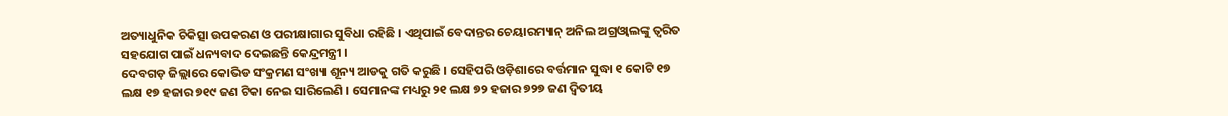ଅତ୍ୟାଧୁନିକ ଚିକିତ୍ସା ଉପକରଣ ଓ ପରୀକ୍ଷାଗାର ସୁବିଧା ରହିଛି । ଏଥିପାଇଁ ବେଦାନ୍ତର ଚେୟାରମ୍ୟାନ୍ ଅନିଲ ଅଗ୍ରଓ୍ବାଲଙ୍କୁ ତ୍ବରିତ ସହଯୋଗ ପାଇଁ ଧନ୍ୟବାଦ ଦେଇଛନ୍ତି କେନ୍ଦ୍ରମନ୍ତ୍ରୀ ।
ଦେବଗଡ଼ ଜିଲ୍ଲାରେ କୋଭିଡ ସଂକ୍ରମଣ ସଂଖ୍ୟା ଶୂନ୍ୟ ଆଡକୁ ଗତି କରୁଛି । ସେହିପରି ଓଡ଼ିଶାରେ ବର୍ତ୍ତମାନ ସୁଦ୍ଧା ୧ କୋଟି ୧୭ ଲକ୍ଷ ୧୭ ହଜାର ୭୧୯ ଜଣ ଟିକା ନେଇ ସାରିଲେଣି । ସେମାନଙ୍କ ମଧ୍ୟରୁ ୨୧ ଲକ୍ଷ ୭୨ ହଜାର ୭୨୭ ଜଣ ଦ୍ବିତୀୟ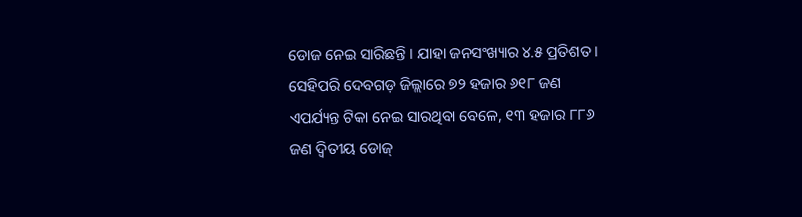ଡୋଜ ନେଇ ସାରିଛନ୍ତି । ଯାହା ଜନସଂଖ୍ୟାର ୪.୫ ପ୍ରତିଶତ । ସେହିପରି ଦେବଗଡ଼ ଜିଲ୍ଲାରେ ୭୨ ହଜାର ୬୧୮ ଜଣ ଏପର୍ଯ୍ୟନ୍ତ ଟିକା ନେଇ ସାରଥିବା ବେଳେ, ୧୩ ହଜାର ୮୮୬ ଜଣ ଦ୍ବିତୀୟ ଡୋଜ୍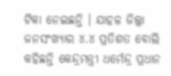ଟିକା ନେଇଛନ୍ତି । ଯାହଳ ଜିଲ୍ଲା ଜନସଂଖ୍ୟାର ୪.୪ ପ୍ରତିଶତ ବୋଲି କହିଛନ୍ତି କେନ୍ଦ୍ରମନ୍ତ୍ରୀ ଧର୍ମେନ୍ଦ୍ର ପ୍ରଧାନ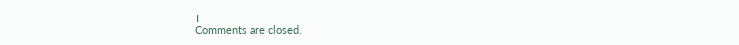।
Comments are closed.